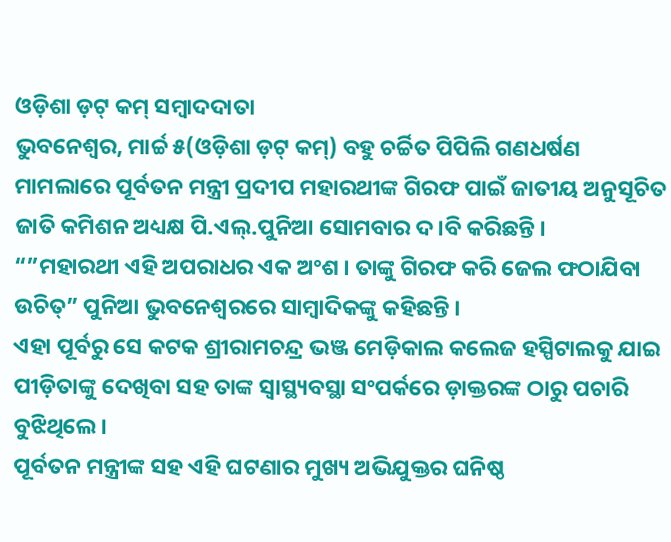ଓଡ଼ିଶା ଡ଼ଟ୍ କମ୍ ସମ୍ବାଦଦାତା
ଭୁବନେଶ୍ୱର, ମାର୍ଚ୍ଚ ୫(ଓଡ଼ିଶା ଡ଼ଟ୍ କମ୍) ବହୁ ଚର୍ଚ୍ଚିତ ପିପିଲି ଗଣଧର୍ଷଣ ମାମଲାରେ ପୂର୍ବତନ ମନ୍ତ୍ରୀ ପ୍ରଦୀପ ମହାରଥୀଙ୍କ ଗିରଫ ପାଇଁ ଜାତୀୟ ଅନୁସୂଚିତ ଜାତି କମିଶନ ଅଧ୍ୟକ୍ଷ ପି.ଏଲ୍.ପୁନିଆ ସୋମବାର ଦ।ବି କରିଛନ୍ତି ।
“”ମହାରଥୀ ଏହି ଅପରାଧର ଏକ ଅଂଶ । ତାଙ୍କୁ ଗିରଫ କରି ଜେଲ ଫଠାଯିବା ଉଚିତ୍” ପୁନିଆ ଭୁବନେଶ୍ୱରରେ ସାମ୍ବାଦିକଙ୍କୁ କହିଛନ୍ତି ।
ଏହା ପୂର୍ବରୁ ସେ କଟକ ଶ୍ରୀରାମଚନ୍ଦ୍ର ଭଞ୍ଜ ମେଡ଼ିକାଲ କଲେଜ ହସ୍ପିଟାଲକୁ ଯାଇ ପୀଡ଼ିତାଙ୍କୁ ଦେଖିବା ସହ ତାଙ୍କ ସ୍ୱାସ୍ଥ୍ୟବସ୍ଥା ସଂପର୍କରେ ଡ଼ାକ୍ତରଙ୍କ ଠାରୁ ପଚାରି ବୁଝିଥିଲେ ।
ପୂର୍ବତନ ମନ୍ତ୍ରୀଙ୍କ ସହ ଏହି ଘଟଣାର ମୁଖ୍ୟ ଅଭିଯୁକ୍ତର ଘନିଷ୍ଠ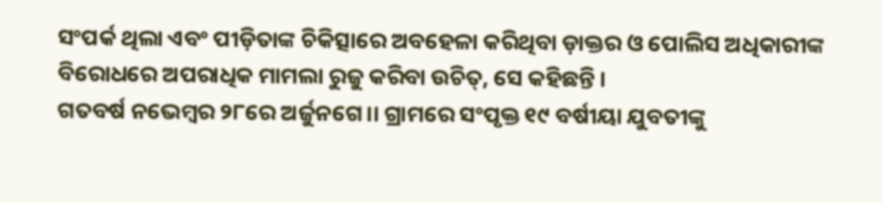ସଂପର୍କ ଥିଲା ଏବଂ ପୀଡ଼ିତାଙ୍କ ଚିକିତ୍ସାରେ ଅବହେଳା କରିଥିବା ଡ଼ାକ୍ତର ଓ ପୋଲିସ ଅଧିକାରୀଙ୍କ ବିରୋଧରେ ଅପରାଧିକ ମାମଲା ରୁଜୁ କରିବା ଉଚିତ୍, ସେ କହିଛନ୍ତି ।
ଗତବର୍ଷ ନଭେମ୍ବର ୨୮ରେ ଅର୍ଜୁନଗେ।। ଗ୍ରାମରେ ସଂପୃକ୍ତ ୧୯ ବର୍ଷୀୟା ଯୁବତୀଙ୍କୁ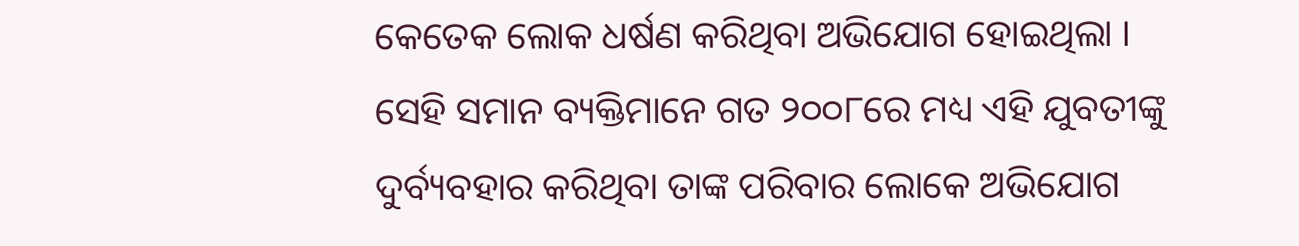କେତେକ ଲୋକ ଧର୍ଷଣ କରିଥିବା ଅଭିଯୋଗ ହୋଇଥିଲା ।
ସେହି ସମାନ ବ୍ୟକ୍ତିମାନେ ଗତ ୨୦୦୮ରେ ମଧ୍ୟ ଏହି ଯୁବତୀଙ୍କୁ ଦୁର୍ବ୍ୟବହାର କରିଥିବା ତାଙ୍କ ପରିବାର ଲୋକେ ଅଭିଯୋଗ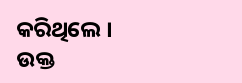କରିଥିଲେ ।
ଉକ୍ତ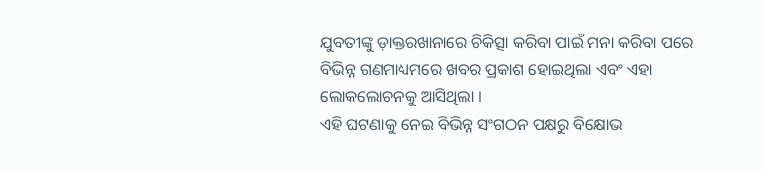ଯୁବତୀଙ୍କୁ ଡ଼ାକ୍ତରଖାନାରେ ଚିକିତ୍ସା କରିବା ପାଇଁ ମନା କରିବା ପରେ ବିଭିନ୍ନ ଗଣମାଧ୍ୟମରେ ଖବର ପ୍ରକାଶ ହୋଇଥିଲା ଏବଂ ଏହା ଲୋକଲୋଚନକୁ ଆସିଥିଲା ।
ଏହି ଘଟଣାକୁ ନେଇ ବିଭିନ୍ନ ସଂଗଠନ ପକ୍ଷରୁ ବିକ୍ଷୋଭ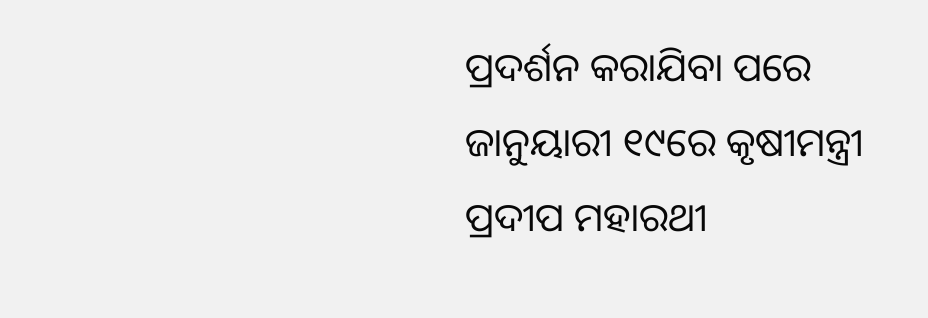ପ୍ରଦର୍ଶନ କରାଯିବା ପରେ ଜାନୁୟାରୀ ୧୯ରେ କୃଷୀମନ୍ତ୍ରୀ ପ୍ରଦୀପ ମହାରଥୀ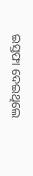ଇସ୍ତଫା ଦେଇଥିଲେ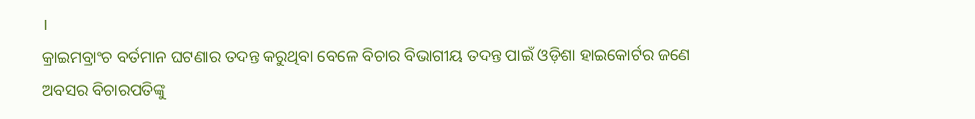।
କ୍ରାଇମବ୍ରାଂଚ ବର୍ତମାନ ଘଟଣାର ତଦନ୍ତ କରୁଥିବା ବେଳେ ବିଚାର ବିଭାଗୀୟ ତଦନ୍ତ ପାଇଁ ଓଡ଼ିଶା ହାଇକୋର୍ଟର ଜଣେ ଅବସର ବିଚାରପତିଙ୍କୁ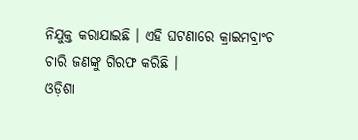ନିଯୁକ୍ତ କରାଯାଇଛି । ଏହି ଘଟଣାରେ କ୍ରାଇମବ୍ରାଂଚ ଚାରି ଜଣଙ୍କୁ ଗିରଫ କରିଛି ।
ଓଡ଼ିଶା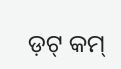ଡ଼ଟ୍ କମ୍